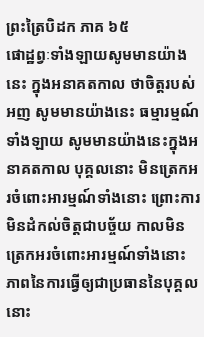ព្រះត្រៃបិដក ភាគ ៦៥
ផោដ្ឋព្វៈទាំងឡាយសូមមានយ៉ាងនេះ ក្នុងអនាគតកាល ថាចិត្តរបស់អញ សូមមានយ៉ាងនេះ ធម្មារម្មណ៍ទាំងឡាយ សូមមានយ៉ាងនេះក្នុងអនាគតកាល បុគ្គលនោះ មិនត្រេកអរចំពោះអារម្មណ៍ទាំងនោះ ព្រោះការមិនដំកល់ចិត្តជាបច្ច័យ កាលមិនត្រេកអរចំពោះអារម្មណ៍ទាំងនោះ ភាពនៃការធ្វើឲ្យជាប្រធាននៃបុគ្គលនោះ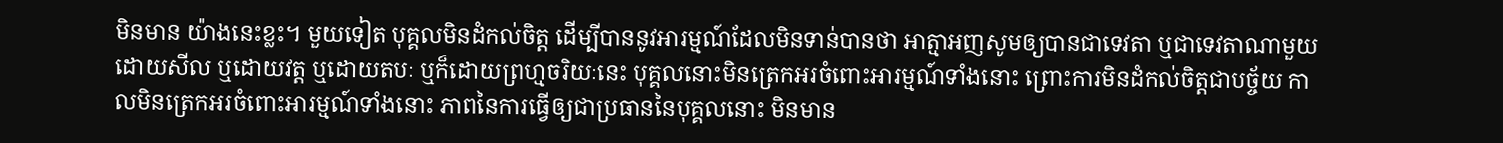មិនមាន យ៉ាងនេះខ្លះ។ មួយទៀត បុគ្គលមិនដំកល់ចិត្ត ដើម្បីបាននូវអារម្មណ៍ដែលមិនទាន់បានថា អាត្មាអញសូមឲ្យបានជាទេវតា ឬជាទេវតាណាមួយ ដោយសីល ឬដោយវត្ត ឬដោយតបៈ ឬក៏ដោយព្រហ្មចរិយៈនេះ បុគ្គលនោះមិនត្រេកអរចំពោះអារម្មណ៍ទាំងនោះ ព្រោះការមិនដំកល់ចិត្តជាបច្ច័យ កាលមិនត្រេកអរចំពោះអារម្មណ៍ទាំងនោះ ភាពនៃការធ្វើឲ្យជាប្រធាននៃបុគ្គលនោះ មិនមាន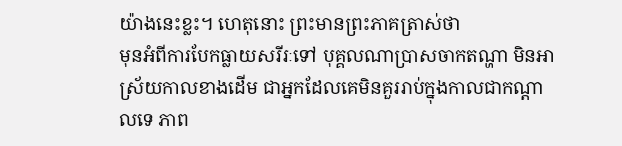យ៉ាងនេះខ្លះ។ ហេតុនោះ ព្រះមានព្រះភាគត្រាស់ថា
មុនអំពីការបែកធ្លាយសរីរៈទៅ បុគ្គលណាប្រាសចាកតណ្ហា មិនអាស្រ័យកាលខាងដើម ជាអ្នកដែលគេមិនគួររាប់ក្នុងកាលជាកណ្តាលទេ ភាព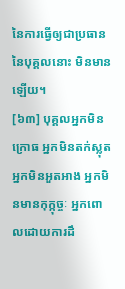នៃការធ្វើឲ្យជាប្រធាននៃបុគ្គលនោះ មិនមានឡើយ។
[៦៣] បុគ្គលអ្នកមិនក្រោធ អ្នកមិនតក់ស្លុត អ្នកមិនអួតអាង អ្នកមិនមានកុក្កុច្ចៈ អ្នកពោលដោយការដឹ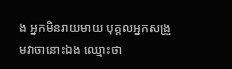ង អ្នកមិនរាយមាយ បុគ្គលអ្នកសង្រួមវាចានោះឯង ឈ្មោះថា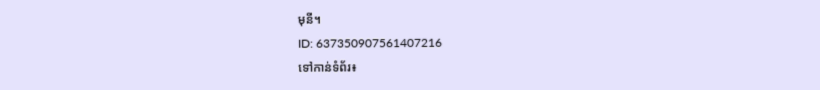មុនី។
ID: 637350907561407216
ទៅកាន់ទំព័រ៖